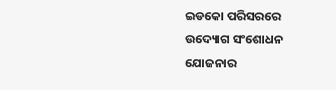ଇଡକୋ ପରିସରରେ ଉଦ୍ୟୋଗ ସଂଶୋଧନ ଯୋଜନାର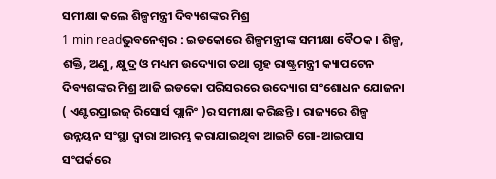ସମୀକ୍ଷା କଲେ ଶିଳ୍ପମନ୍ତ୍ରୀ ଦିବ୍ୟଶଙ୍କର ମିଶ୍ର
1 min readଭୁବନେଶ୍ୱର : ଇଡକୋରେ ଶିଳ୍ପମନ୍ତ୍ରୀଙ୍କ ସମୀକ୍ଷା ବୈଠକ । ଶିଳ୍ପ, ଶକ୍ତି, ଅଣୁ, କ୍ଷୁଦ୍ର ଓ ମଧ୍ୟମ ଉଦ୍ୟୋଗ ତଥା ଗୃହ ରାଷ୍ଟ୍ରମନ୍ତ୍ରୀ କ୍ୟାପଟେନ ଦିବ୍ୟଶଙ୍କର ମିଶ୍ର ଆଜି ଇଡକୋ ପରିସରରେ ଉଦ୍ୟୋଗ ସଂଶୋଧନ ଯୋଜନା ( ଏଣ୍ଟରପ୍ରାଇଜ୍ ରିସୋର୍ସ ପ୍ଲାନିଂ )ର ସମୀକ୍ଷା କରିଛନ୍ତି । ରାଜ୍ୟରେ ଶିଳ୍ପ ଉନ୍ନୟନ ସଂସ୍ଥା ଦ୍ୱାରା ଆରମ୍ଭ କରାଯାଇଥିବା ଆଇଟି ଗୋ-ଆଇପାସ ସଂପର୍କରେ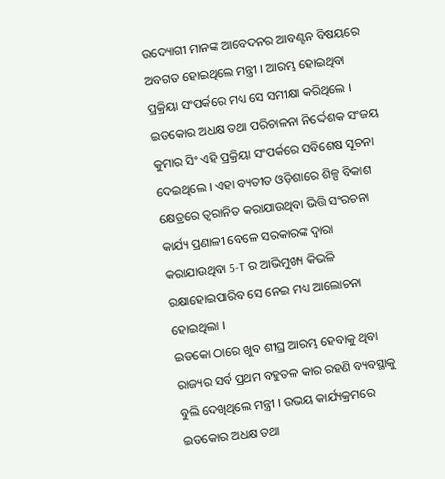ଉଦ୍ୟୋଗୀ ମାନଙ୍କ ଆବେଦନର ଆବଣ୍ଟନ ବିଷୟରେ ଅବଗତ ହୋଇଥିଲେ ମନ୍ତ୍ରୀ । ଆରମ୍ଭ ହୋଇଥିବା ପ୍ରକ୍ରିୟା ସଂପର୍କରେ ମଧ୍ୟ ସେ ସମୀକ୍ଷା କରିଥିଲେ ।
ଇଡକୋର ଅଧକ୍ଷ ତଥା ପରିଚାଳନା ନିର୍ଦ୍ଦେଶକ ସଂଜୟ କୁମାର ସିଂ ଏହି ପ୍ରକ୍ରିୟା ସଂପର୍କରେ ସବିଶେଷ ସୂଚନା ଦେଇଥିଲେ । ଏହା ବ୍ୟତୀତ ଓଡ଼ିଶାରେ ଶିଳ୍ପ ବିକାଶ କ୍ଷେତ୍ରରେ ତ୍ୱରାନିତ କରାଯାଉଥିବା ଭିତ୍ତି ସଂରଚନା କାର୍ଯ୍ୟ ପ୍ରଣାଳୀ ବେଳେ ସରକାରଙ୍କ ଦ୍ୱାରା କରାଯାଉଥିବା 5-T ର ଆଭିମୁଖ୍ୟ କିଭଳି ରକ୍ଷାହୋଇପାରିବ ସେ ନେଇ ମଧ୍ୟ ଆଲୋଚନା ହୋଇଥିଲା ।
ଇଡକୋ ଠାରେ ଖୁବ ଶୀଘ୍ର ଆରମ୍ଭ ହେବାକୁ ଥିବା ରାଜ୍ୟର ସର୍ବ ପ୍ରଥମ ବହୁତଳ କାର ରହଣି ବ୍ୟବସ୍ଥାକୁ ବୁଲି ଦେଖିଥିଲେ ମନ୍ତ୍ରୀ । ଉଭୟ କାର୍ଯ୍ୟକ୍ରମରେ ଇଡକୋର ଅଧକ୍ଷ ତଥା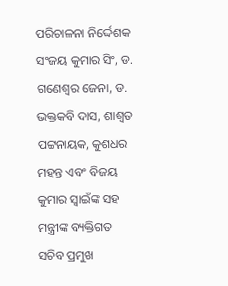ପରିଚାଳନା ନିର୍ଦ୍ଦେଶକ ସଂଜୟ କୁମାର ସିଂ, ଡ. ଗଣେଶ୍ୱର ଜେନା, ଡ. ଭକ୍ତକବି ଦାସ, ଶାଶ୍ୱତ ପଟ୍ଟନାୟକ, କୁଶଧର ମହନ୍ତ ଏବଂ ବିଜୟ କୁମାର ସ୍ୱାଇଁଙ୍କ ସହ ମନ୍ତ୍ରୀଙ୍କ ବ୍ୟକ୍ତିଗତ ସଚିବ ପ୍ରମୁଖ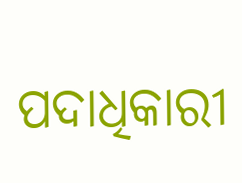ପଦାଧିକାରୀ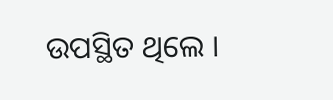ଉପସ୍ଥିତ ଥିଲେ ।